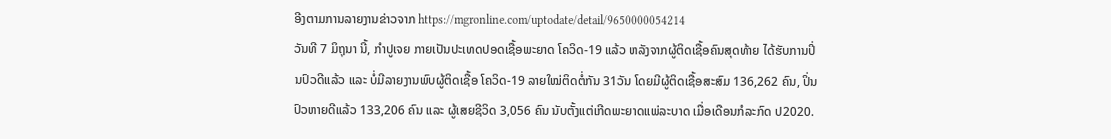ອີງຕາມການລາຍງານຂ່າວຈາກ https://mgronline.com/uptodate/detail/9650000054214
ວັນທີ 7 ມິຖຸນາ ນີ້, ກຳປູເຈຍ ກາຍເປັນປະເທດປອດເຊື້ອພະຍາດ ໂຄວິດ-19 ແລ້ວ ຫລັງຈາກຜູ້ຕິດເຊື້ອຄົນສຸດທ້າຍ ໄດ້ຮັບການປິ່ນປົວດີແລ້ວ ແລະ ບໍ່ມີລາຍງານພົບຜູ້ຕິດເຊື້ອ ໂຄວິດ-19 ລາຍໃໝ່ຕິດຕໍ່ກັນ 31ວັນ ໂດຍມີຜູ້ຕິດເຊື້ອສະສົມ 136,262 ຄົນ, ປິ່ນປົວຫາຍດີແລ້ວ 133,206 ຄົນ ແລະ ຜູ້ເສຍຊີວິດ 3,056 ຄົນ ນັບຕັ້ງແຕ່ເກີດພະຍາດແພ່ລະບາດ ເມື່ອເດືອນກໍລະກົດ ປ2020.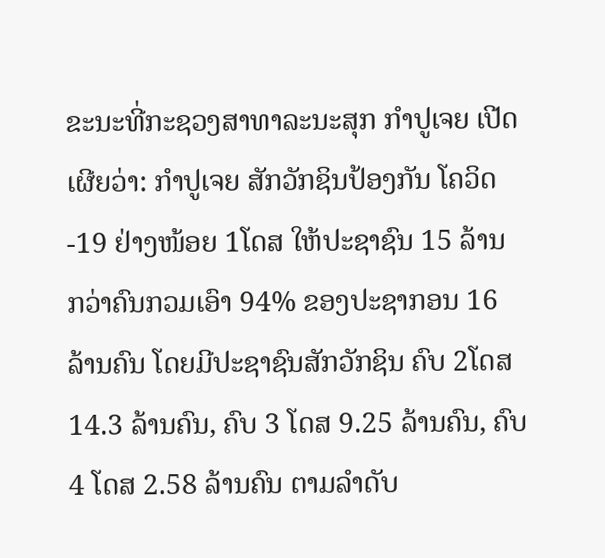ຂະນະທີ່ກະຊວງສາທາລະນະສຸກ ກຳປູເຈຍ ເປີດເຜີຍວ່າ: ກຳປູເຈຍ ສັກວັກຊິນປ້ອງກັນ ໂຄວິດ-19 ຢ່າງໜ້ອຍ 1ໂດສ ໃຫ້ປະຊາຊົນ 15 ລ້ານ ກວ່າຄົນກວມເອົາ 94% ຂອງປະຊາກອນ 16 ລ້ານຄົນ ໂດຍມີປະຊາຊົນສັກວັກຊິນ ຄົບ 2ໂດສ 14.3 ລ້ານຄົນ, ຄົບ 3 ໂດສ 9.25 ລ້ານຄົນ, ຄົບ 4 ໂດສ 2.58 ລ້ານຄົນ ຕາມລຳດັບ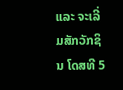ແລະ ຈະເລີ່ມສັກວັກຊິນ ໂດສທີ 5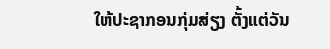ໃຫ້ປະຊາກອນກຸ່ມສ່ຽງ ຕັ້ງແຕ່ວັນ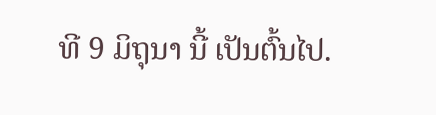ທີ 9 ມິຖຸນາ ນີ້ ເປັນຕົ້ນໄປ.